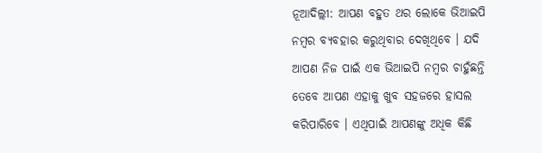ନୂଆଦିଲ୍ଲୀ: ଆପଣ ବହୁତ ଥର ଲୋକେ ଭିଆଇପି ନମ୍ବର ବ୍ୟବହାର କରୁଥିବାର ଦେଖିଥିବେ । ଯଦି ଆପଣ ନିଜ ପାଇଁ ଏକ ଭିଆଇପି ନମ୍ବର ଚାହୁଁଛନ୍ତି ତେବେ ଆପଣ ଏହାକୁ ଖୁବ ସହଜରେ ହାସଲ କରିପାରିବେ । ଏଥିପାଇଁ ଆପଣଙ୍କୁ ଅଧିକ କିଛି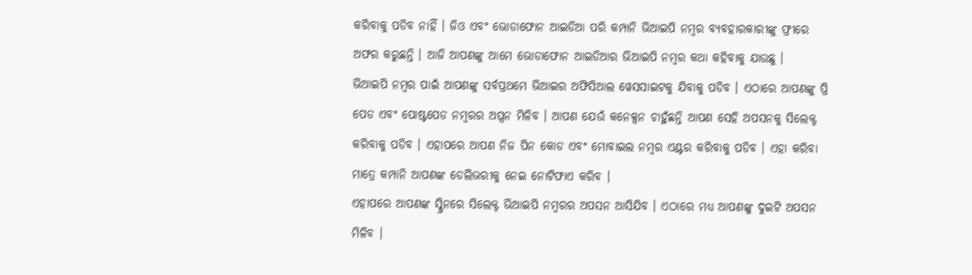କରିବାକୁ ପଡିବ ନାହିଁ । ଜିଓ ଏବଂ ଭୋଡାଫୋନ ଆଇଡିଆ ପରି କମ୍ପାନି ଭିଆଇପି ନମ୍ବର ବ୍ୟବହାରକାରୀଙ୍କୁ ଫ୍ରୀରେ ଅଫର କରୁଛନ୍ତି । ଆଜି ଆପଣଙ୍କୁ ଆମେ ଭୋଡାଫୋନ ଆଇଡିଆର ଭିଆଇପି ନମ୍ବର କଥା କହିବାକୁ ଯାଉଛୁ ।
ଭିଆଇପି ନମ୍ବର ପାଇଁ ଆପଣଙ୍କୁ ସର୍ବପ୍ରଥମେ ଭିଆଇର ଅଫିସିଆଲ ୱେସସାଇଟକୁ ଯିବାକୁ ପଡିବ । ଏଠାରେ ଆପଣଙ୍କୁ ପ୍ରି ପେଡ ଏବଂ ପୋଷ୍ଟପେଡ ନମ୍ବରର ଅପ୍ସନ ମିଳିବ । ଆପଣ ଯେଉଁ କନେକ୍ସନ ଚାହୁଁଛନ୍ତି ଆପଣ ସେହି ଅପସନକୁ ସିଲେକ୍ଟ କରିବାକୁ ପଡିବ । ଏହାପରେ ଆପଣ ନିଜ ପିନ କୋଡ ଏବଂ ମୋବାଇଲ ନମ୍ବର ଏଣ୍ଟର କରିବାକୁ ପଡିବ । ଏହା କରିବା ମାତ୍ରେ କମ୍ପାନି ଆପଣଙ୍କ ଡେଲିଭରୀକୁ ନେଇ ନୋଟିଫାଏ କରିବ ।
ଏହାପରେ ଆପଣଙ୍କ ସ୍କ୍ରିନରେ ସିଲେକ୍ଟ ଭିଆଇପି ନମ୍ବରର ଅପସନ ଆସିଯିବ । ଏଠାରେ ମଧ୍ୟ ଆପଣଙ୍କୁ ଦୁଇଟି ଅପସନ ମିଳିବ ।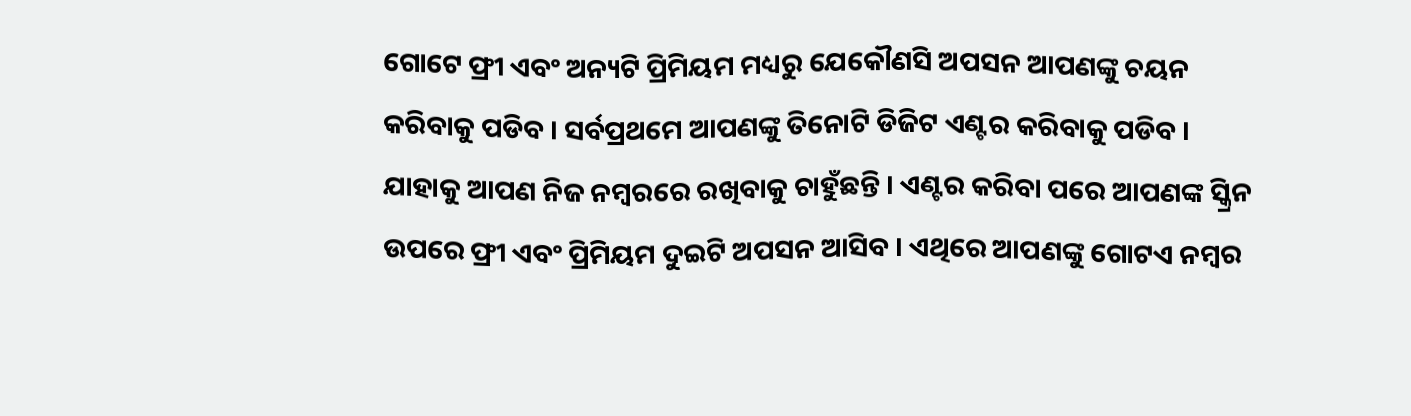ଗୋଟେ ଫ୍ରୀ ଏବଂ ଅନ୍ୟଟି ପ୍ରିମିୟମ ମଧ୍ୟରୁ ଯେକୌଣସି ଅପସନ ଆପଣଙ୍କୁ ଚୟନ କରିବାକୁ ପଡିବ । ସର୍ବପ୍ରଥମେ ଆପଣଙ୍କୁ ତିନୋଟି ଡିଜିଟ ଏଣ୍ଟର କରିବାକୁ ପଡିବ । ଯାହାକୁ ଆପଣ ନିଜ ନମ୍ବରରେ ରଖିବାକୁ ଚାହୁଁଛନ୍ତି । ଏଣ୍ଟର କରିବା ପରେ ଆପଣଙ୍କ ସ୍କ୍ରିନ ଉପରେ ଫ୍ରୀ ଏବଂ ପ୍ରିମିୟମ ଦୁଇଟି ଅପସନ ଆସିବ । ଏଥିରେ ଆପଣଙ୍କୁ ଗୋଟଏ ନମ୍ବର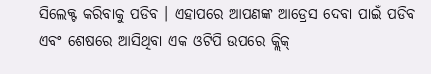ସିଲେକ୍ଟ କରିବାକୁ ପଡିବ । ଏହାପରେ ଆପଣଙ୍କ ଆଡ୍ରେସ ଦେବା ପାଇଁ ପଡିବ ଏବଂ ଶେଷରେ ଆସିଥିବା ଏକ ଓଟିପି ଉପରେ କ୍ଲିକ୍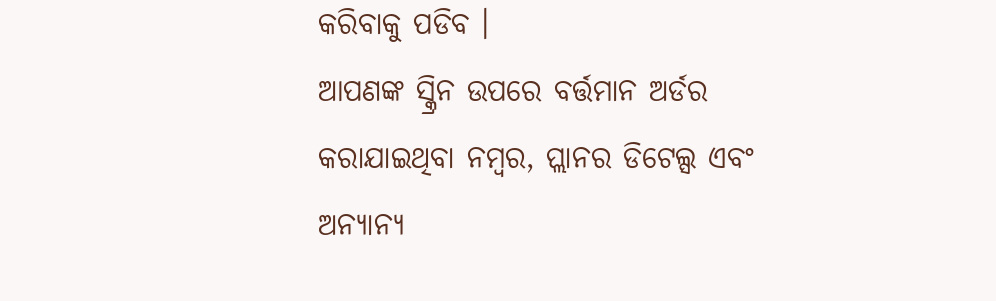କରିବାକୁ ପଡିବ ।
ଆପଣଙ୍କ ସ୍କ୍ରିନ ଉପରେ ବର୍ତ୍ତମାନ ଅର୍ଡର କରାଯାଇଥିବା ନମ୍ବର, ପ୍ଲାନର ଡିଟେଲ୍ସ ଏବଂ ଅନ୍ୟାନ୍ୟ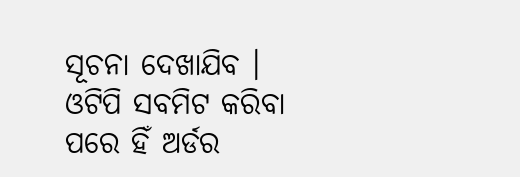ସୂଚନା ଦେଖାଯିବ । ଓଟିପି ସବମିଟ କରିବା ପରେ ହିଁ ଅର୍ଡର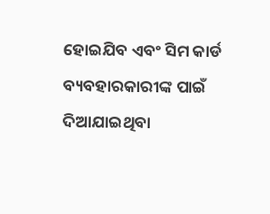ହୋଇଯିବ ଏବଂ ସିମ କାର୍ଡ ବ୍ୟବହାରକାରୀଙ୍କ ପାଇଁ ଦିଆଯାଇଥିବା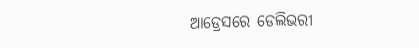ଆଡ୍ରେସରେ ଡେଲିଭରୀ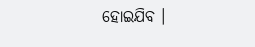ହୋଇଯିବ ।